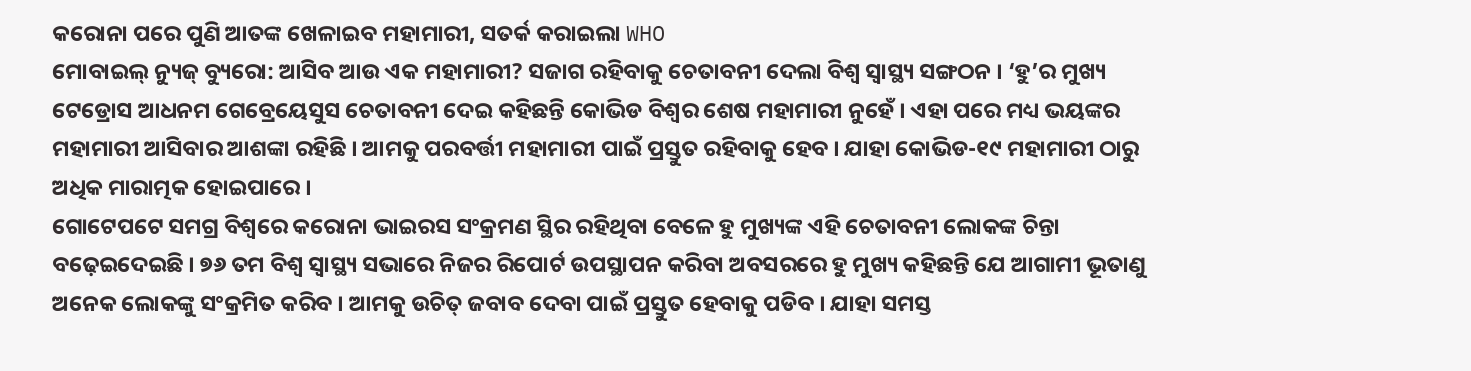କରୋନା ପରେ ପୁଣି ଆତଙ୍କ ଖେଳାଇବ ମହାମାରୀ, ସତର୍କ କରାଇଲା WHO
ମୋବାଇଲ୍ ନ୍ୟୁଜ୍ ବ୍ୟୁରୋ: ଆସିବ ଆଉ ଏକ ମହାମାରୀ? ସଜାଗ ରହିବାକୁ ଚେତାବନୀ ଦେଲା ବିଶ୍ୱ ସ୍ୱାସ୍ଥ୍ୟ ସଙ୍ଗଠନ । ‘ହୁ’ର ମୁଖ୍ୟ ଟେଡ୍ରୋସ ଆଧନମ ଗେବ୍ରେୟେସୁସ ଚେତାବନୀ ଦେଇ କହିଛନ୍ତି କୋଭିଡ ବିଶ୍ୱର ଶେଷ ମହାମାରୀ ନୁହେଁ । ଏହା ପରେ ମଧ୍ୟ ଭୟଙ୍କର ମହାମାରୀ ଆସିବାର ଆଶଙ୍କା ରହିଛି । ଆମକୁ ପରବର୍ତ୍ତୀ ମହାମାରୀ ପାଇଁ ପ୍ରସ୍ତୁତ ରହିବାକୁ ହେବ । ଯାହା କୋଭିଡ-୧୯ ମହାମାରୀ ଠାରୁ ଅଧିକ ମାରାତ୍ମକ ହୋଇପାରେ ।
ଗୋଟେପଟେ ସମଗ୍ର ବିଶ୍ୱରେ କରୋନା ଭାଇରସ ସଂକ୍ରମଣ ସ୍ଥିର ରହିଥିବା ବେଳେ ହୁ ମୁଖ୍ୟଙ୍କ ଏହି ଚେତାବନୀ ଲୋକଙ୍କ ଚିନ୍ତା ବଢ଼େଇଦେଇଛି । ୭୬ ତମ ବିଶ୍ୱ ସ୍ୱାସ୍ଥ୍ୟ ସଭାରେ ନିଜର ରିପୋର୍ଟ ଉପସ୍ଥାପନ କରିବା ଅବସରରେ ହୁ ମୁଖ୍ୟ କହିଛନ୍ତି ଯେ ଆଗାମୀ ଭୂତାଣୁ ଅନେକ ଲୋକଙ୍କୁ ସଂକ୍ରମିତ କରିବ । ଆମକୁ ଉଚିତ୍ ଜବାବ ଦେବା ପାଇଁ ପ୍ରସ୍ତୁତ ହେବାକୁ ପଡିବ । ଯାହା ସମସ୍ତ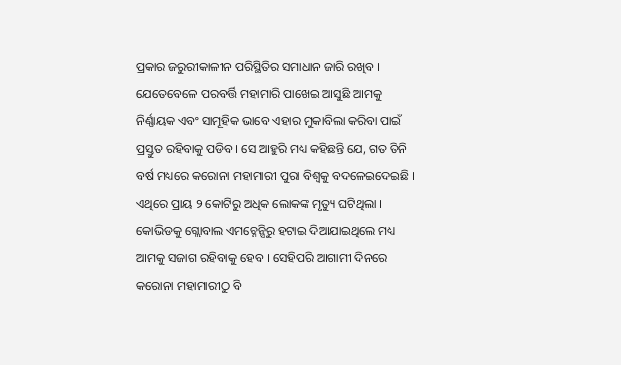ପ୍ରକାର ଜରୁରୀକାଳୀନ ପରିସ୍ଥିତିର ସମାଧାନ ଜାରି ରଖିବ । ଯେତେବେଳେ ପରବର୍ତ୍ତି ମହାମାରି ପାଖେଇ ଆସୁଛି ଆମକୁ ନିର୍ଣ୍ଣାୟକ ଏବଂ ସାମୂହିକ ଭାବେ ଏହାର ମୁକାବିଲା କରିବା ପାଇଁ ପ୍ରସ୍ତୁତ ରହିବାକୁ ପଡିବ। ସେ ଆହୁରି ମଧ୍ୟ କହିଛନ୍ତି ଯେ, ଗତ ତିନି ବର୍ଷ ମଧ୍ୟରେ କରୋନା ମହାମାରୀ ପୁରା ବିଶ୍ୱକୁ ବଦଳେଇଦେଇଛି । ଏଥିରେ ପ୍ରାୟ ୨ କୋଟିରୁ ଅଧିକ ଲୋକଙ୍କ ମୃତ୍ୟୁ ଘଟିଥିଲା । କୋଭିଡକୁ ଗ୍ଲୋବାଲ ଏମଚ୍ନେନ୍ସିରୁ ହଟାଇ ଦିଆଯାଇଥିଲେ ମଧ୍ୟ ଆମକୁ ସଜାଗ ରହିବାକୁ ହେବ । ସେହିପରି ଆଗାମୀ ଦିନରେ କରୋନା ମହାମାରୀଠୁ ବି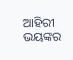ଆହିରୀ ଭୟଙ୍କର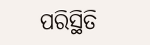ପରିସ୍ଥିତି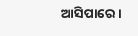ଆସିପାରେ ।